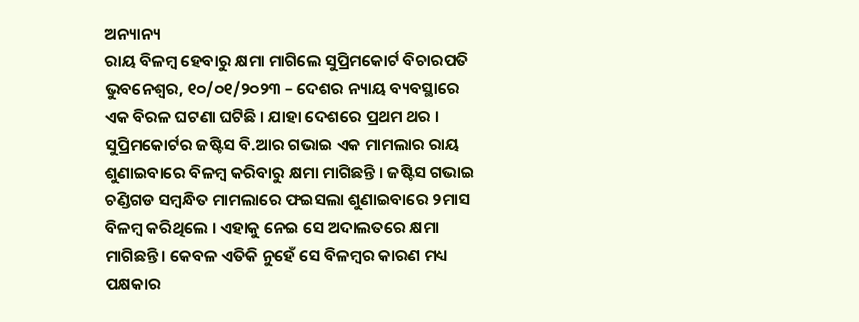ଅନ୍ୟାନ୍ୟ
ରାୟ ବିଳମ୍ବ ହେବାରୁ କ୍ଷମା ମାଗିଲେ ସୁପ୍ରିମକୋର୍ଟ ବିଚାରପତି
ଭୁବନେଶ୍ୱର, ୧୦/୦୧/୨୦୨୩ – ଦେଶର ନ୍ୟାୟ ବ୍ୟବସ୍ଥାରେ ଏକ ବିରଳ ଘଟଣା ଘଟିଛି । ଯାହା ଦେଶରେ ପ୍ରଥମ ଥର । ସୁପ୍ରିମକୋର୍ଟର ଜଷ୍ଟିସ ବି.ଆର ଗଭାଇ ଏକ ମାମଲାର ରାୟ ଶୁଣାଇବାରେ ବିଳମ୍ବ କରିବାରୁ କ୍ଷମା ମାଗିଛନ୍ତି । ଜଷ୍ଟିସ ଗଭାଇ ଚଣ୍ଡିଗଡ ସମ୍ବନ୍ଧିତ ମାମଲାରେ ଫଇସଲା ଶୁଣାଇବାରେ ୨ମାସ ବିଳମ୍ବ କରିଥିଲେ । ଏହାକୁ ନେଇ ସେ ଅଦାଲତରେ କ୍ଷମା ମାଗିଛନ୍ତି । କେବଳ ଏତିକି ନୁହେଁ ସେ ବିଳମ୍ବର କାରଣ ମଧ୍ୟ ପକ୍ଷକାର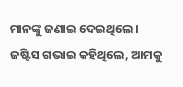ମାନଙ୍କୁ ଜଣାଇ ଦେଇଥିଲେ । ଜଷ୍ଟିସ ଗଭାଇ କହିଥିଲେ, ଆମକୁ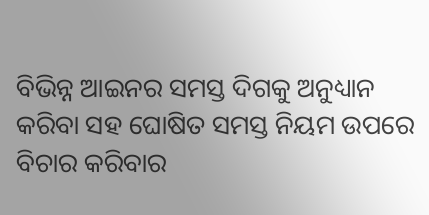ବିଭିନ୍ନ ଆଇନର ସମସ୍ତ ଦିଗକୁ ଅନୁଧ୍ୟାନ କରିବା ସହ ଘୋଷିତ ସମସ୍ତ ନିୟମ ଉପରେ ବିଚାର କରିବାର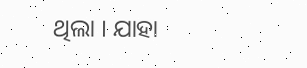ଥିଲା । ଯାହା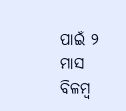ପାଇଁ ୨ ମାସ ବିଳମ୍ବ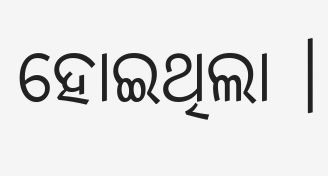ହୋଇଥିଲା ।